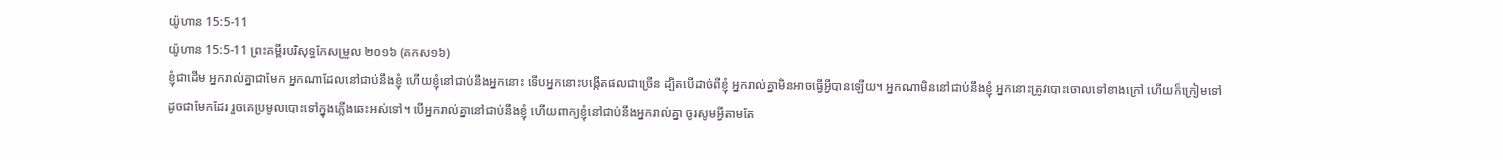យ៉ូហាន 15:5-11
យ៉ូហាន 15:5-11 ព្រះគម្ពីរបរិសុទ្ធកែសម្រួល ២០១៦ (គកស១៦)
ខ្ញុំជាដើម អ្នករាល់គ្នាជាមែក អ្នកណាដែលនៅជាប់នឹងខ្ញុំ ហើយខ្ញុំនៅជាប់នឹងអ្នកនោះ ទើបអ្នកនោះបង្កើតផលជាច្រើន ដ្បិតបើដាច់ពីខ្ញុំ អ្នករាល់គ្នាមិនអាចធ្វើអ្វីបានឡើយ។ អ្នកណាមិននៅជាប់នឹងខ្ញុំ អ្នកនោះត្រូវបោះចោលទៅខាងក្រៅ ហើយក៏ក្រៀមទៅដូចជាមែកដែរ រួចគេប្រមូលបោះទៅក្នុងភ្លើងឆេះអស់ទៅ។ បើអ្នករាល់គ្នានៅជាប់នឹងខ្ញុំ ហើយពាក្យខ្ញុំនៅជាប់នឹងអ្នករាល់គ្នា ចូរសូមអ្វីតាមតែ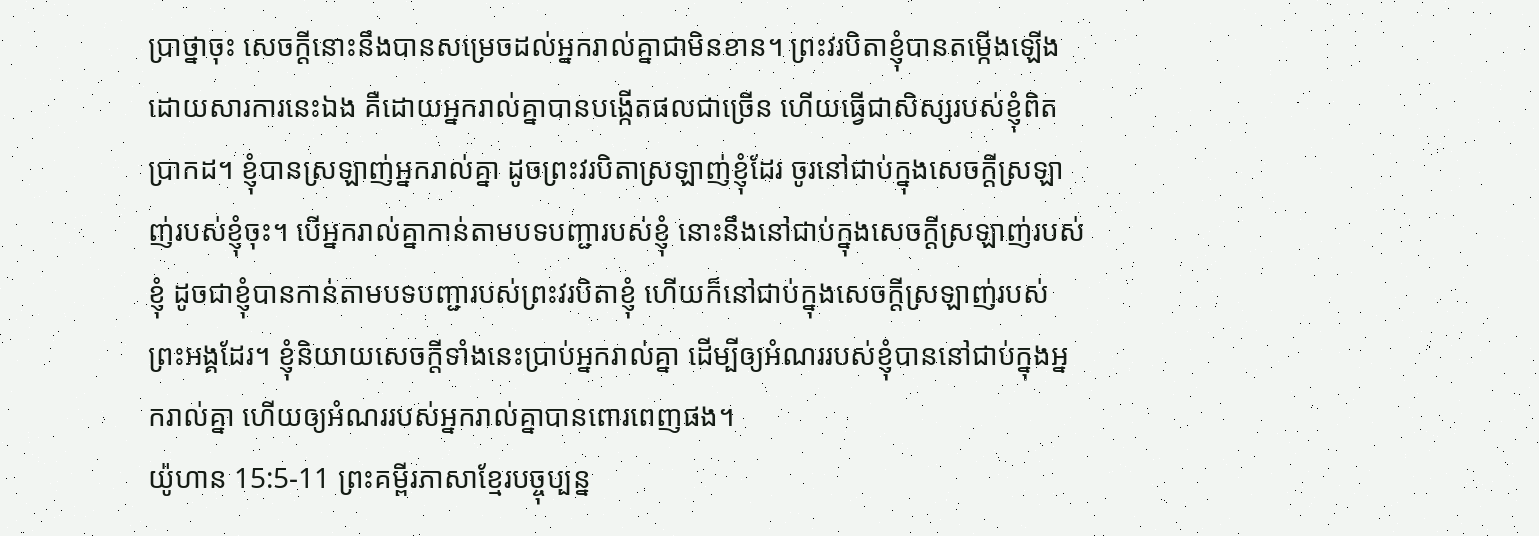ប្រាថ្នាចុះ សេចក្ដីនោះនឹងបានសម្រេចដល់អ្នករាល់គ្នាជាមិនខាន។ ព្រះវរបិតាខ្ញុំបានតម្កើងឡើង ដោយសារការនេះឯង គឺដោយអ្នករាល់គ្នាបានបង្កើតផលជាច្រើន ហើយធ្វើជាសិស្សរបស់ខ្ញុំពិតប្រាកដ។ ខ្ញុំបានស្រឡាញ់អ្នករាល់គ្នា ដូចព្រះវរបិតាស្រឡាញ់ខ្ញុំដែរ ចូរនៅជាប់ក្នុងសេចក្តីស្រឡាញ់របស់ខ្ញុំចុះ។ បើអ្នករាល់គ្នាកាន់តាមបទបញ្ជារបស់ខ្ញុំ នោះនឹងនៅជាប់ក្នុងសេចក្តីស្រឡាញ់របស់ខ្ញុំ ដូចជាខ្ញុំបានកាន់តាមបទបញ្ជារបស់ព្រះវរបិតាខ្ញុំ ហើយក៏នៅជាប់ក្នុងសេចក្តីស្រឡាញ់របស់ព្រះអង្គដែរ។ ខ្ញុំនិយាយសេចក្តីទាំងនេះប្រាប់អ្នករាល់គ្នា ដើម្បីឲ្យអំណររបស់ខ្ញុំបាននៅជាប់ក្នុងអ្នករាល់គ្នា ហើយឲ្យអំណររបស់អ្នករាល់គ្នាបានពោរពេញផង។
យ៉ូហាន 15:5-11 ព្រះគម្ពីរភាសាខ្មែរបច្ចុប្បន្ន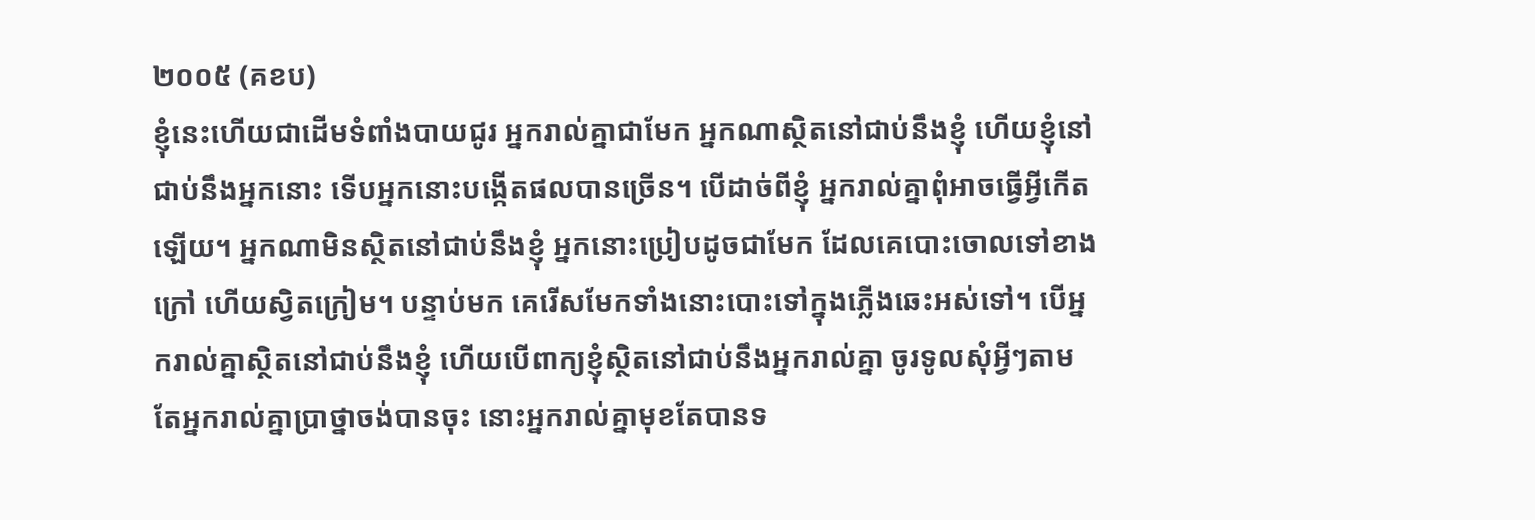២០០៥ (គខប)
ខ្ញុំនេះហើយជាដើមទំពាំងបាយជូរ អ្នករាល់គ្នាជាមែក អ្នកណាស្ថិតនៅជាប់នឹងខ្ញុំ ហើយខ្ញុំនៅជាប់នឹងអ្នកនោះ ទើបអ្នកនោះបង្កើតផលបានច្រើន។ បើដាច់ពីខ្ញុំ អ្នករាល់គ្នាពុំអាចធ្វើអ្វីកើតឡើយ។ អ្នកណាមិនស្ថិតនៅជាប់នឹងខ្ញុំ អ្នកនោះប្រៀបដូចជាមែក ដែលគេបោះចោលទៅខាងក្រៅ ហើយស្វិតក្រៀម។ បន្ទាប់មក គេរើសមែកទាំងនោះបោះទៅក្នុងភ្លើងឆេះអស់ទៅ។ បើអ្នករាល់គ្នាស្ថិតនៅជាប់នឹងខ្ញុំ ហើយបើពាក្យខ្ញុំស្ថិតនៅជាប់នឹងអ្នករាល់គ្នា ចូរទូលសុំអ្វីៗតាមតែអ្នករាល់គ្នាប្រាថ្នាចង់បានចុះ នោះអ្នករាល់គ្នាមុខតែបានទ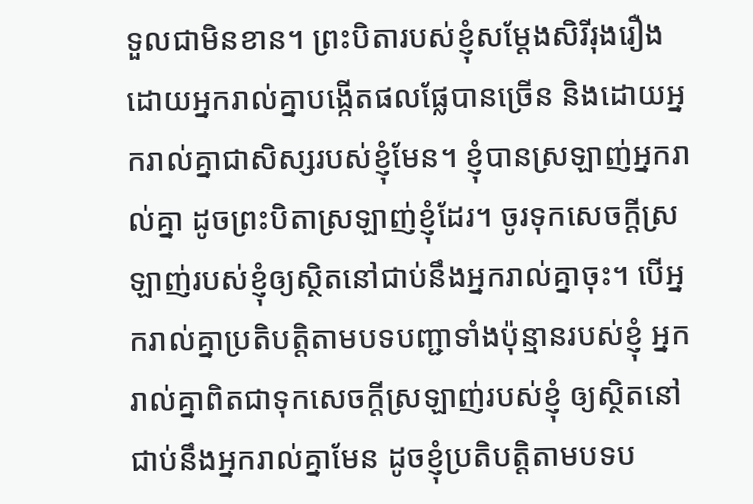ទួលជាមិនខាន។ ព្រះបិតារបស់ខ្ញុំសម្តែងសិរីរុងរឿង ដោយអ្នករាល់គ្នាបង្កើតផលផ្លែបានច្រើន និងដោយអ្នករាល់គ្នាជាសិស្សរបស់ខ្ញុំមែន។ ខ្ញុំបានស្រឡាញ់អ្នករាល់គ្នា ដូចព្រះបិតាស្រឡាញ់ខ្ញុំដែរ។ ចូរទុកសេចក្ដីស្រឡាញ់របស់ខ្ញុំឲ្យស្ថិតនៅជាប់នឹងអ្នករាល់គ្នាចុះ។ បើអ្នករាល់គ្នាប្រតិបត្តិតាមបទបញ្ជាទាំងប៉ុន្មានរបស់ខ្ញុំ អ្នករាល់គ្នាពិតជាទុកសេចក្ដីស្រឡាញ់របស់ខ្ញុំ ឲ្យស្ថិតនៅជាប់នឹងអ្នករាល់គ្នាមែន ដូចខ្ញុំប្រតិបត្តិតាមបទប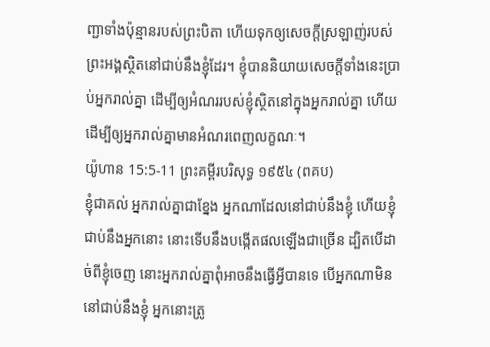ញ្ជាទាំងប៉ុន្មានរបស់ព្រះបិតា ហើយទុកឲ្យសេចក្ដីស្រឡាញ់របស់ព្រះអង្គស្ថិតនៅជាប់នឹងខ្ញុំដែរ។ ខ្ញុំបាននិយាយសេចក្ដីទាំងនេះប្រាប់អ្នករាល់គ្នា ដើម្បីឲ្យអំណររបស់ខ្ញុំស្ថិតនៅក្នុងអ្នករាល់គ្នា ហើយដើម្បីឲ្យអ្នករាល់គ្នាមានអំណរពេញលក្ខណៈ។
យ៉ូហាន 15:5-11 ព្រះគម្ពីរបរិសុទ្ធ ១៩៥៤ (ពគប)
ខ្ញុំជាគល់ អ្នករាល់គ្នាជាខ្នែង អ្នកណាដែលនៅជាប់នឹងខ្ញុំ ហើយខ្ញុំជាប់នឹងអ្នកនោះ នោះទើបនឹងបង្កើតផលឡើងជាច្រើន ដ្បិតបើដាច់ពីខ្ញុំចេញ នោះអ្នករាល់គ្នាពុំអាចនឹងធ្វើអ្វីបានទេ បើអ្នកណាមិននៅជាប់នឹងខ្ញុំ អ្នកនោះត្រូ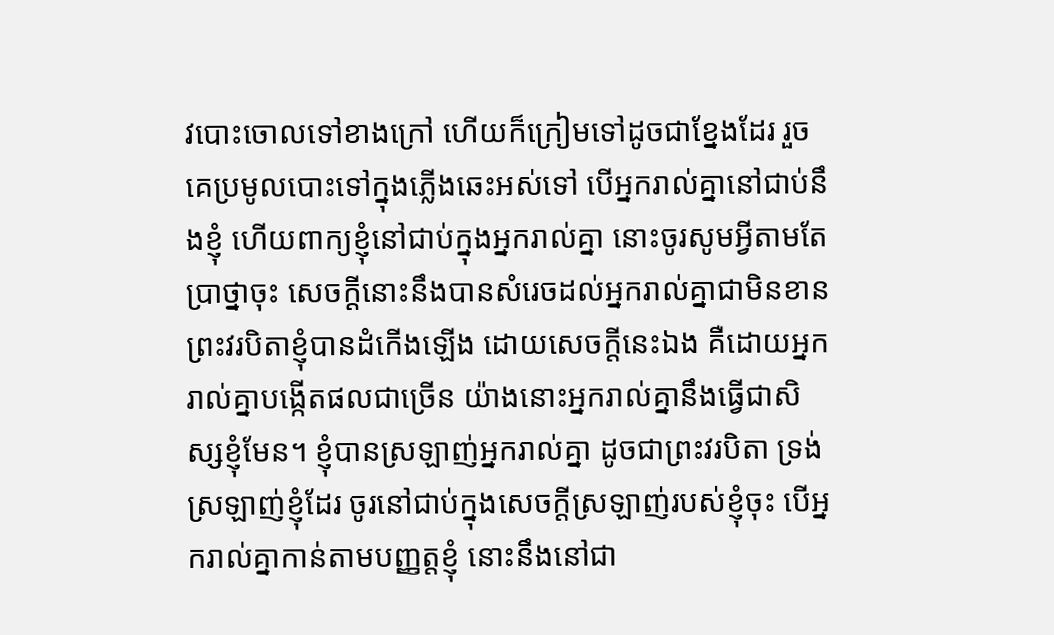វបោះចោលទៅខាងក្រៅ ហើយក៏ក្រៀមទៅដូចជាខ្នែងដែរ រួចគេប្រមូលបោះទៅក្នុងភ្លើងឆេះអស់ទៅ បើអ្នករាល់គ្នានៅជាប់នឹងខ្ញុំ ហើយពាក្យខ្ញុំនៅជាប់ក្នុងអ្នករាល់គ្នា នោះចូរសូមអ្វីតាមតែប្រាថ្នាចុះ សេចក្ដីនោះនឹងបានសំរេចដល់អ្នករាល់គ្នាជាមិនខាន ព្រះវរបិតាខ្ញុំបានដំកើងឡើង ដោយសេចក្ដីនេះឯង គឺដោយអ្នករាល់គ្នាបង្កើតផលជាច្រើន យ៉ាងនោះអ្នករាល់គ្នានឹងធ្វើជាសិស្សខ្ញុំមែន។ ខ្ញុំបានស្រឡាញ់អ្នករាល់គ្នា ដូចជាព្រះវរបិតា ទ្រង់ស្រឡាញ់ខ្ញុំដែរ ចូរនៅជាប់ក្នុងសេចក្ដីស្រឡាញ់របស់ខ្ញុំចុះ បើអ្នករាល់គ្នាកាន់តាមបញ្ញត្តខ្ញុំ នោះនឹងនៅជា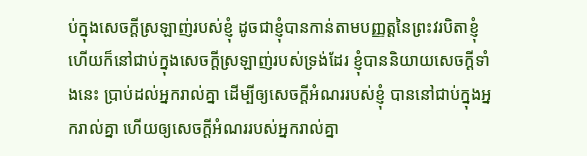ប់ក្នុងសេចក្ដីស្រឡាញ់របស់ខ្ញុំ ដូចជាខ្ញុំបានកាន់តាមបញ្ញត្តនៃព្រះវរបិតាខ្ញុំ ហើយក៏នៅជាប់ក្នុងសេចក្ដីស្រឡាញ់របស់ទ្រង់ដែរ ខ្ញុំបាននិយាយសេចក្ដីទាំងនេះ ប្រាប់ដល់អ្នករាល់គ្នា ដើម្បីឲ្យសេចក្ដីអំណររបស់ខ្ញុំ បាននៅជាប់ក្នុងអ្នករាល់គ្នា ហើយឲ្យសេចក្ដីអំណររបស់អ្នករាល់គ្នា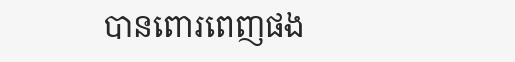បានពោរពេញផង